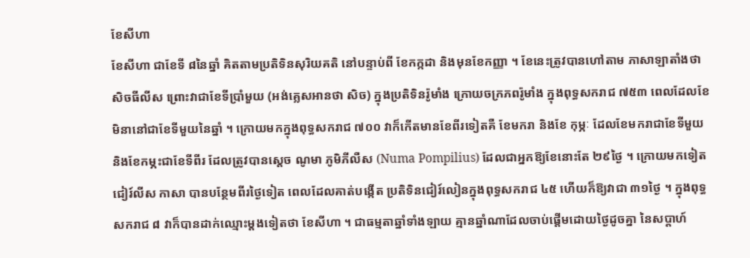ខែសីហា
ខែសីហា ជាខែទី ៨នៃឆ្នាំ គិតតាមប្រតិទិនសុរិយគតិ នៅបន្ទាប់ពី ខែកក្កដា និងមុនខែកញ្ញា ។ ខែនេះត្រូវបានហៅតាម ភាសាឡាតាំងថា សិចធីលីស ព្រោះវាជាខែទីប្រាំមួយ (អង់គ្លេសអានថា សិច) ក្នុងប្រតិទិនរ៉ូមាំង ក្រោយចក្រភពរ៉ូមាំង ក្នុងពុទ្ធសករាជ ៧៥៣ ពេលដែលខែមិនានៅជាខែទីមួយនៃឆ្នាំ ។ ក្រោយមកក្នុងពុទ្ធសករាជ ៧០០ វាក៏កើតមានខែពីរទៀតគឺ ខែមករា និងខែ កុម្ភៈ ដែលខែមករាជាខែទីមួយ និងខែកម្ភះជាខែទីពីរ ដែលត្រូវបានស្តេច ណូមា ភូមិភីលឺស (Numa Pompilius) ដែលជាអ្នកឱ្យខែនោះតែ ២៩ថ្ងៃ ។ ក្រោយមកទៀត ជៀរ៍លីស កាសា បានបន្ថែមពីរថ្ងៃទៀត ពេលដែលគាត់បង្កើត ប្រតិទិនជៀរ៍លៀនក្នុងពុទ្ធសករាជ ៤៥ ហើយក៏ឱ្យវាជា ៣១ថ្ងៃ ។ ក្នុងពុទ្ធសករាជ ៨ វាក៏បានដាក់ឈ្មោះម្តងទៀតថា ខែសីហា ។ ជាធម្មតាឆ្នាំទាំងឡាយ គ្មានឆ្នាំណាដែលចាប់ផ្តើមដោយថ្ងៃដូចគ្នា នៃសប្តាហ៍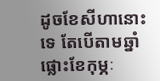ដូចខែសីហានោះទេ តែបើតាមឆ្នាំផ្លោះខែកុម្ភៈ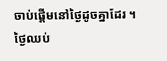ចាប់ផ្តើមនៅថ្ងៃដូចគ្នាដែរ ។
ថ្ងៃឈប់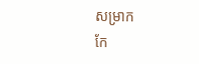សម្រាក
កែ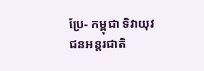ប្រែ- កម្ពុជា ទិវាយុវជនអន្តរជាតិ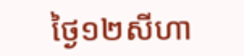ថ្ងៃ១២សីហា